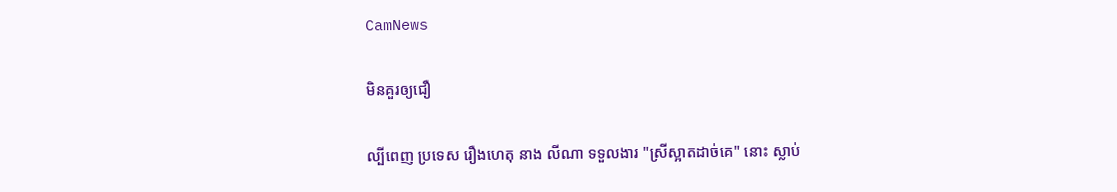CamNews

មិនគួរឲ្យជឿ

ល្បីពេញ ប្រទេស រឿងហេតុ នាង លីណា ទទួលងារ "ស្រីស្អាតដាច់គេ" នោះ ស្លាប់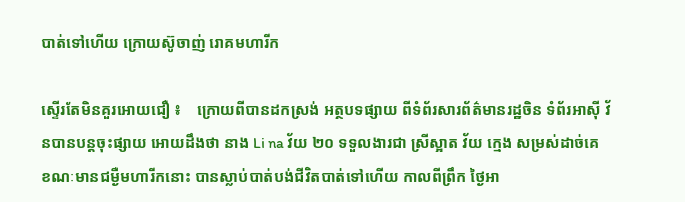បាត់ទៅហើយ ក្រោយស៊ូចាញ់ រោគមហារីក

ស្ទើរតែមិនគួរអោយជឿ ៖    ក្រោយពីបានដកស្រង់ អត្ថបទផ្សាយ ពីទំព័រសារព័ត៌មានរដ្ឋចិន ទំព័រអាស៊ី វ័នបានបន្តចុះផ្សាយ អោយដឹងថា នាង Li na វ័យ ២០ ទទួលងារជា ស្រីស្អាត វ័យ ក្មេង សម្រស់ដាច់គេ ខណៈមានជម្ងឺមហារីកនោះ បានស្លាប់បាត់បង់ជីវិតបាត់ទៅហើយ កាលពីព្រឹក ថ្ងៃអា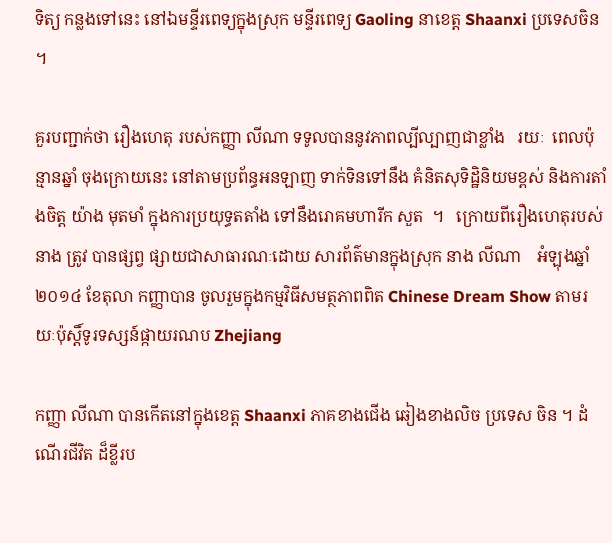ទិត្យ កន្លងទៅនេះ នៅឯមន្ទីរពេទ្យក្នុងស្រុក មន្ទីរពេទ្យ Gaoling នាខេត្ត Shaanxi ប្រទេសចិន ។

គួរបញ្ជាក់ថា រឿងហេតុ របស់កញ្ញា លីណា ទទូលបាននូវភាពល្បីល្បាញជាខ្លាំង   រយៈ  ពេលប៉ុន្មានឆ្នាំ ចុងក្រោយនេះ នៅតាមប្រព័ន្ធអនឡាញ ទាក់ទិនទៅនឹង គំនិតសុទិដ្ឋិនិយមខ្ពស់ និងការតាំងចិត្ត យ៉ាង មុតមាំ ក្នុងការប្រយុទ្ធតតាំង ទៅនឹងរោគមហារីក សួត  ។   ក្រោយពីរឿងហេតុរបស់នាង ត្រូវ បានផ្សព្វ ផ្សាយជាសាធារណៈដោយ សារព័ត៌មានក្នុងស្រុក នាង លីណា    អំឡុងឆ្នាំ ២០១៤ ខែតុលា កញ្ញាបាន ចូលរួមក្នុងកម្មវិធីសមត្ថភាពពិត Chinese Dream Show តាមរយៈប៉ុស្តិ៍ទូរទស្សន៍ផ្កាយរណប Zhejiang

កញ្ញា លីណា បានកើតនៅក្នុងខេត្ត Shaanxi ភាគខាងជើង ឆៀងខាងលិច ប្រទេស ចិន ។ ដំណើរជីវិត ដ៏ខ្លីរប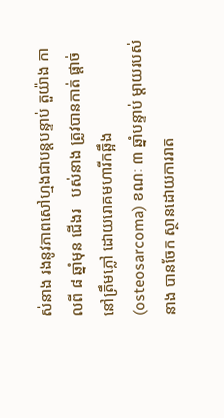ស់នាង រងនូវភាពសៅហ្មងជាបន្តបន្ទាប់ តួយ៉ាង កាលពី ៨ ឆ្នាំមុន ជើងរ   បស់នាង ត្រូវបានកាត់ ផ្តាច់នៅត្រឹមភ្លៅ ដោយរោគមហារីកឆ្អឹង (osteosarcoma) ខណៈ ៣ ឆ្នាំបន្ទាប់ ម្តាយរបស់នាង បានចែក ស្ថានដោយការរាត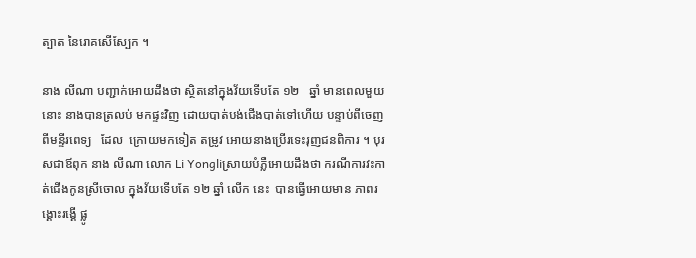ត្បាត នៃរោគសើស្បែក ។

នាង លីណា បញ្ជាក់អោយដឹងថា ស្ថិតនៅក្នុងវ័យទើបតែ ១២   ឆ្នាំ មានពេលមួយនោះ នាងបានត្រលប់ មកផ្ទះវិញ ដោយបាត់បង់ជើងបាត់ទៅហើយ បន្ទាប់ពីចេញពីមន្ទីរពេទ្យ   ដែល  ក្រោយមកទៀត តម្រូវ អោយនាងប្រើរទេះរុញជនពិការ ។ បុរសជាឪពុក នាង លីណា លោក Li Yongliស្រាយបំភ្លឺអោយដឹងថា ករណីការវះកាត់ជើងកូនស្រីចោល ក្នុងវ័យទើបតែ ១២ ឆ្នាំ លើក នេះ  បានធ្វើអោយមាន ភាពរង្គោះរង្គើ ផ្លូ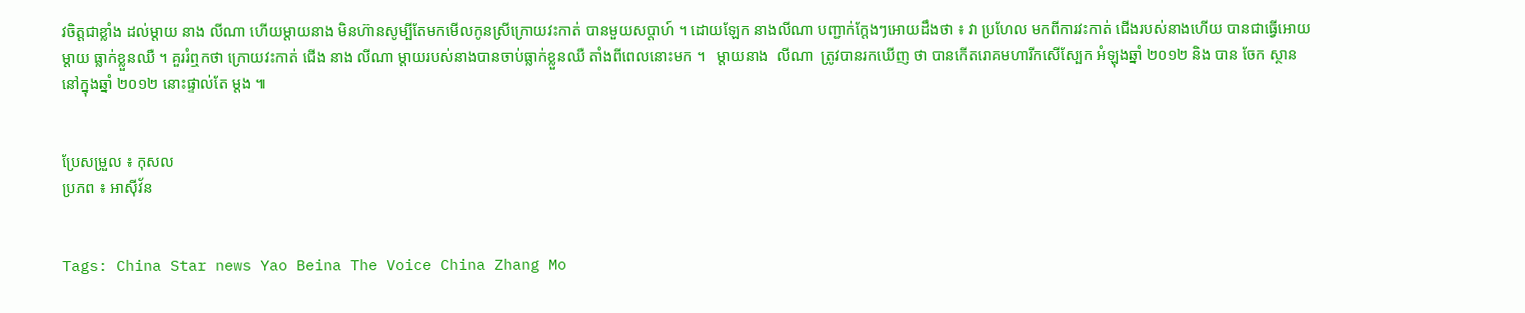វចិត្តជាខ្លាំង ដល់ម្តាយ នាង លីណា ហើយម្តាយនាង មិនហ៊ានសូម្បីតែមកមើលកូនស្រីក្រោយវះកាត់ បានមួយសប្តាហ៍ ។ ដោយឡែក នាងលីណា បញ្ជាក់ក្តែងៗអោយដឹងថា ៖ វា ប្រហែល មកពីការវះកាត់ ជើងរបស់នាងហើយ បានជាធ្វើអោយម្តាយ ធ្លាក់ខ្លួនឈឺ ។ គួររំឮកថា ក្រោយវះកាត់ ជើង នាង លីណា ម្តាយរបស់នាងបានចាប់ធ្លាក់ខ្លួនឈឺ តាំងពីពេលនោះមក ។   ម្តាយនាង  លីណា  ត្រូវបានរកឃើញ ថា បានកើតរោគមហារីកសើស្បែក អំឡុងឆ្នាំ ២០១២ និង បាន ចែក ស្ថាននៅក្នុងឆ្នាំ ២០១២ នោះផ្ទាល់តែ ម្តង ៕


ប្រែសម្រួល ៖ កុសល
ប្រភព ៖ អាស៊ីវ័ន


Tags: China Star news Yao Beina The Voice China Zhang Mo